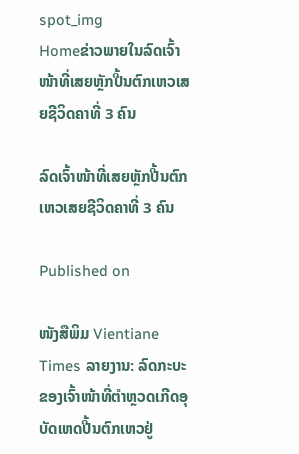spot_img
Homeຂ່າວພາຍໃນລົດເຈົ້າໜ້າທີ່ເສຍຫຼັກປີ້ນຕົກເຫວເສຍຊີວິດຄາທີ່ 3 ຄົນ

ລົດເຈົ້າໜ້າທີ່ເສຍຫຼັກປີ້ນຕົກເຫວເສຍຊີວິດຄາທີ່ 3 ຄົນ

Published on

ໜັງສືພິມ Vientiane Times ລາຍງານ: ລົດກະບະຂອງເຈົ້າໜ້າທີ່ຕຳຫຼວດເກີດອຸບັດເຫດປີ້ນຕົກເຫວຢູ່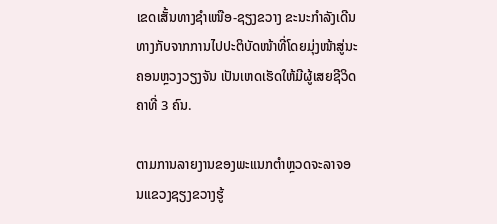ເຂດເສັ້ນທາງຊຳເໜືອ-ຊຽງຂວາງ ຂະນະກຳລັງເດີນທາງກັບຈາກການໄປປະຕິບັດໜ້າທີ່ໂດຍມຸ່ງໜ້າສູ່ນະຄອນຫຼວງວຽງຈັນ ເປັນເຫດເຮັດໃຫ້ມີຜູ້ເສຍຊີວິດຄາທີ່ 3 ຄົນ.

ຕາມການລາຍງານຂອງພະແນກຕຳຫຼວດຈະລາຈອນແຂວງຊຽງຂວາງຮູ້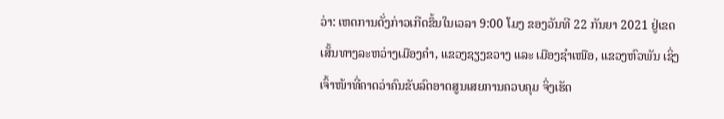ວ່າ: ເຫດການດັ່ງກ່າວເກີດຂຶ້ນໃນເວລາ 9:00 ໂມງ ຂອງວັນທີ 22 ກັນຍາ 2021 ຢູ່ເຂດເສັ້ນທາງລະຫວ່າງເມືອງຄຳ, ແຂວງຊຽງຂວາງ ແລະ ເມືອງຊຳເໜືອ, ແຂວງຫົວພັນ ເຊິ່ງເຈົ້າໜ້າທີ່ຄາດວ່າຄົນຂັບລົດອາດສູນເສຍການຄວບຄຸມ ຈິ່ງເຮັດ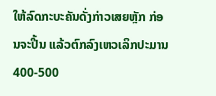ໃຫ້ລົດກະບະຄັນດັ່ງກ່າວເສຍຫຼັກ ກ່ອນຈະປີ້ນ ແລ້ວຕົກລົງເຫວເລິກປະມານ 400-500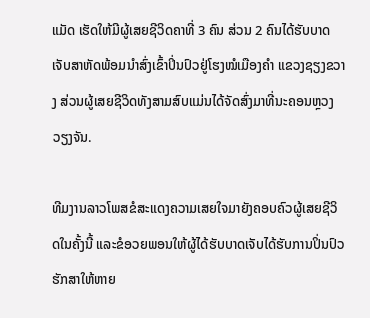ແມັດ ເຮັດໃຫ້ມີຜູ້ເສຍຊີວິດຄາທີ່ 3 ຄົນ ສ່ວນ 2 ຄົນໄດ້ຮັບບາດເຈັບສາຫັດພ້ອມນຳສົ່ງເຂົ້າປິ່ນປົວຢູ່ໂຮງໝໍເມືອງຄຳ ແຂວງຊຽງຂວາງ ສ່ວນຜູ້ເສຍຊີວິດທັງສາມສົບແມ່ນໄດ້ຈັດສົ່ງມາທີ່ນະຄອນຫຼວງວຽງຈັນ.

ທີມງານລາວໂພສຂໍສະແດງຄວາມເສຍໃຈມາຍັງຄອບຄົວຜູ້ເສຍຊີວິດໃນຄັ້ງນີ້ ແລະຂໍອວຍພອນໃຫ້ຜູ້ໄດ້ຮັບບາດເຈັບໄດ້ຮັບການປິ່ນປົວຮັກສາໃຫ້ຫາຍ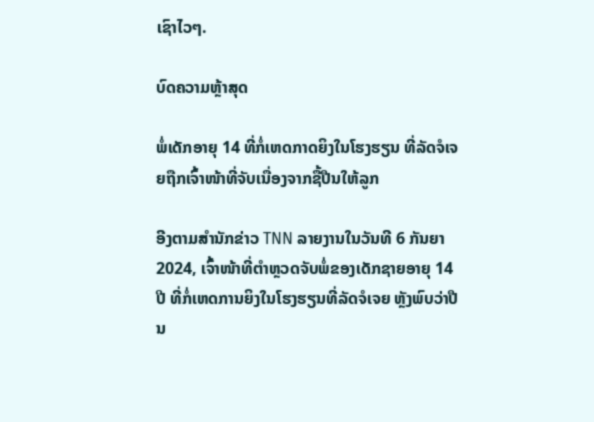ເຊົາໄວໆ.

ບົດຄວາມຫຼ້າສຸດ

ພໍ່ເດັກອາຍຸ 14 ທີ່ກໍ່ເຫດກາດຍິງໃນໂຮງຮຽນ ທີ່ລັດຈໍເຈຍຖືກເຈົ້າໜ້າທີ່ຈັບເນື່ອງຈາກຊື້ປືນໃຫ້ລູກ

ອີງຕາມສຳນັກຂ່າວ TNN ລາຍງານໃນວັນທີ 6 ກັນຍາ 2024, ເຈົ້າໜ້າທີ່ຕຳຫຼວດຈັບພໍ່ຂອງເດັກຊາຍອາຍຸ 14 ປີ ທີ່ກໍ່ເຫດການຍິງໃນໂຮງຮຽນທີ່ລັດຈໍເຈຍ ຫຼັງພົບວ່າປືນ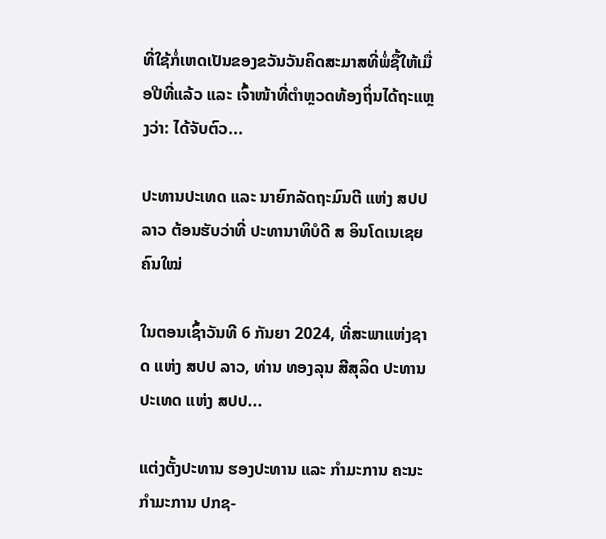ທີ່ໃຊ້ກໍ່ເຫດເປັນຂອງຂວັນວັນຄິດສະມາສທີ່ພໍ່ຊື້ໃຫ້ເມື່ອປີທີ່ແລ້ວ ແລະ ເຈົ້າໜ້າທີ່ຕຳຫຼວດທ້ອງຖິ່ນໄດ້ຖະແຫຼງວ່າ: ໄດ້ຈັບຕົວ...

ປະທານປະເທດ ແລະ ນາຍົກລັດຖະມົນຕີ ແຫ່ງ ສປປ ລາວ ຕ້ອນຮັບວ່າທີ່ ປະທານາທິບໍດີ ສ ອິນໂດເນເຊຍ ຄົນໃໝ່

ໃນຕອນເຊົ້າວັນທີ 6 ກັນຍາ 2024, ທີ່ສະພາແຫ່ງຊາດ ແຫ່ງ ສປປ ລາວ, ທ່ານ ທອງລຸນ ສີສຸລິດ ປະທານປະເທດ ແຫ່ງ ສປປ...

ແຕ່ງຕັ້ງປະທານ ຮອງປະທານ ແລະ ກຳມະການ ຄະນະກຳມະການ ປກຊ-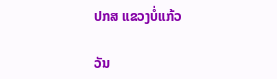ປກສ ແຂວງບໍ່ແກ້ວ

ວັນ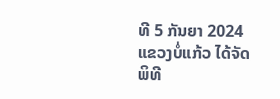ທີ 5 ກັນຍາ 2024 ແຂວງບໍ່ແກ້ວ ໄດ້ຈັດພິທີ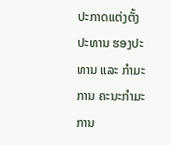ປະກາດແຕ່ງຕັ້ງປະທານ ຮອງປະທານ ແລະ ກຳມະການ ຄະນະກຳມະການ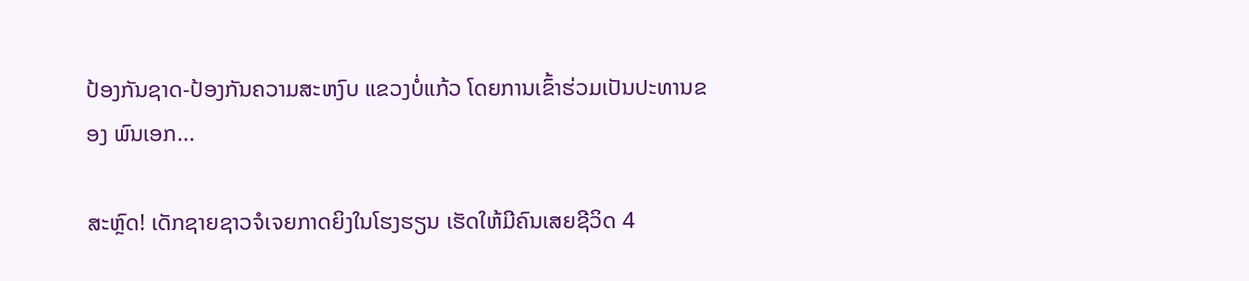ປ້ອງກັນຊາດ-ປ້ອງກັນຄວາມສະຫງົບ ແຂວງບໍ່ແກ້ວ ໂດຍການເຂົ້າຮ່ວມເປັນປະທານຂອງ ພົນເອກ...

ສະຫຼົດ! ເດັກຊາຍຊາວຈໍເຈຍກາດຍິງໃນໂຮງຮຽນ ເຮັດໃຫ້ມີຄົນເສຍຊີວິດ 4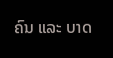ຄົນ ແລະ ບາດ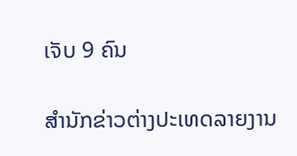ເຈັບ 9 ຄົນ

ສຳນັກຂ່າວຕ່າງປະເທດລາຍງານ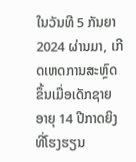ໃນວັນທີ 5 ກັນຍາ 2024 ຜ່ານມາ, ເກີດເຫດການສະຫຼົດຂຶ້ນເມື່ອເດັກຊາຍອາຍຸ 14 ປີກາດຍິງທີ່ໂຮງຮຽນ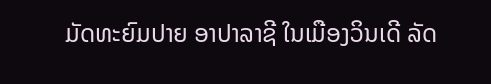ມັດທະຍົມປາຍ ອາປາລາຊີ ໃນເມືອງວິນເດີ ລັດ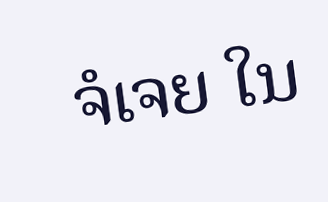ຈໍເຈຍ ໃນ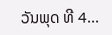ວັນພຸດ ທີ 4...